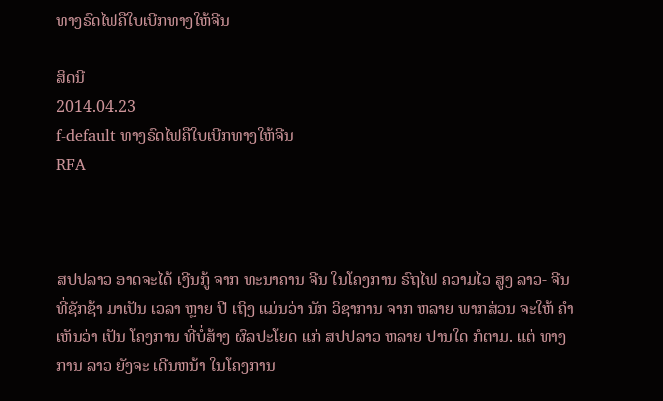ທາງຣົດໄຟຄືໃບເບີກທາງໃຫ້ຈີນ

ສິດນີ
2014.04.23
f-default ທາງຣົດໄຟຄືໃບເບີກທາງໃຫ້ຈີນ
RFA



ສປປລາວ ອາດຈະໄດ້ ເງີນກູ້ ຈາກ ທະນາຄານ ຈີນ ໃນໂຄງການ ຣົຖໄຟ ຄວາມໄວ ສູງ ລາວ- ຈີນ ທີ່ຊັກຊ້າ ມາເປັນ ເວລາ ຫຼາຍ ປີ ເຖິງ ແມ່ນວ່າ ນັກ ວິຊາການ ຈາກ ຫລາຍ ພາກສ່ວນ ຈະໃຫ້ ຄຳເຫັນວ່າ ເປັນ ໂຄງການ ທີ່ບໍ່ສ້າງ ຜົລປະໂຍດ ແກ່ ສປປລາວ ຫລາຍ ປານໃດ ກໍຕາມ. ແຕ່ ທາງການ ລາວ ຍັງຈະ ເດີນຫນ້າ ໃນໂຄງການ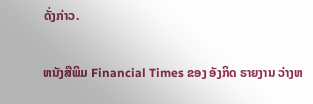ດັ່ງກ່າວ.

ຫນັງສືພິມ Financial Times ຂອງ ອັງກິດ ຣາຍງານ ວ່າງຫ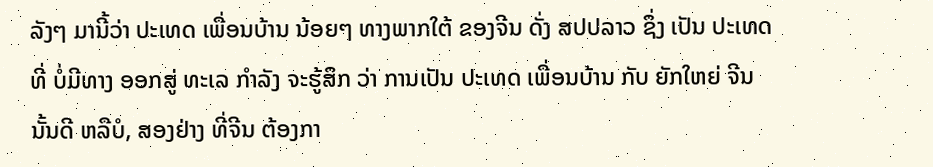ລັງໆ ມານີ້ວ່າ ປະເທດ ເພື່ອນບ້ານ ນ້ອຍໆ ທາງພາກໃຕ້ ຂອງຈີນ ດັ່ງ ສປປລາວ ຊຶ່ງ ເປັນ ປະເທດ ທີ່ ບໍ່ມີທາງ ອອກສູ່ ທະເລ ກຳລັງ ຈະຮູ້ສຶກ ວ່າ ການເປັນ ປະເທດ ເພື່ອນບ້ານ ກັບ ຍັກໃຫຍ່ ຈີນ ນັ້ນດີ ຫລືບໍ, ສອງຢ່າງ ທີ່ຈີນ ຕ້ອງກາ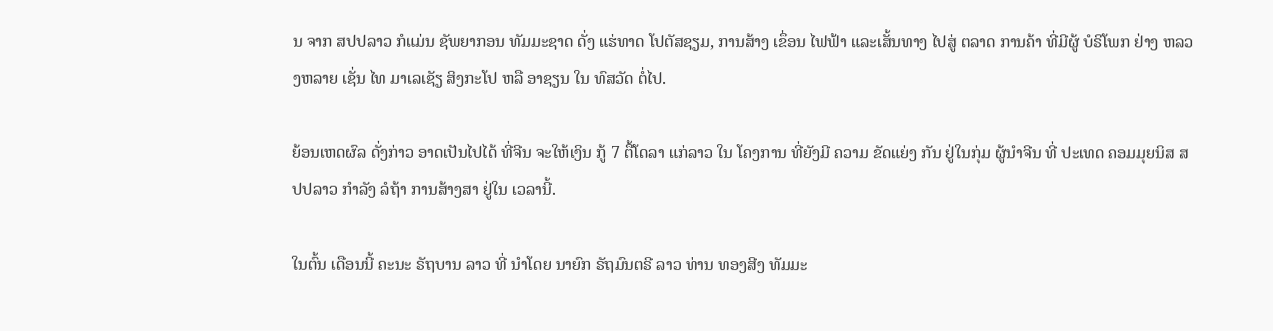ນ ຈາກ ສປປລາວ ກໍແມ່ນ ຊັພຍາກອນ ທັມມະຊາດ ດັ່ງ ແຮ່ທາດ ໂປຕັສຊຽມ, ການສ້າງ ເຂຶ່ອນ ໄຟຟ້າ ແລະເສັ້ນທາງ ໄປສູ່ ຕລາດ ການຄ້າ ທີ່ມີຜູ້ ບໍຣິໂພກ ຢ່າງ ຫລວງຫລາຍ ເຊັ່ນ ໄທ ມາເລເຊັຽ ສິງກະໂປ ຫລື ອາຊຽນ ໃນ ທົສວັດ ຕໍ່ໄປ.

ຍ້ອນເຫດຜົລ ດັ່ງກ່າວ ອາດເປັນໄປໄດ້ ທີ່ຈີນ ຈະໃຫ້ເງິນ ກູ້ 7 ຕື້ໂດລາ ແກ່ລາວ ໃນ ໂຄງການ ທີ່ຍັງມີ ຄວາມ ຂັດແຍ່ງ ກັນ ຢູ່ໃນກຸ່ມ ຜູ້ນຳຈີນ ທີ່ ປະເທດ ຄອມມຸຍນິສ ສປປລາວ ກຳລັງ ລໍຖ້າ ການສ້າງສາ ຢູ່ໃນ ເວລານີ້.

ໃນຕົ້ນ ເດືອນນີ້ ຄະນະ ຣັຖບານ ລາວ ທີ່ ນຳໂດຍ ນາຍົກ ຣັຖມົນຕຣີ ລາວ ທ່ານ ທອງສີງ ທັມມະ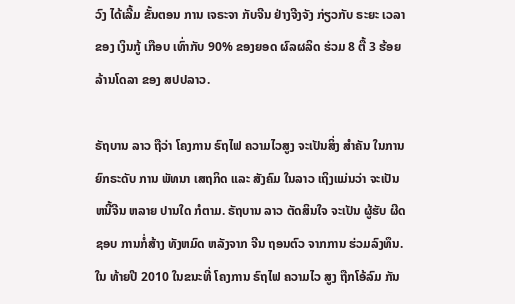ວົງ ໄດ້ເລີ້ມ ຂັ້ນຕອນ ການ ເຈຣະຈາ ກັບຈີນ ຢ່າງຈີງຈັງ ກ່ຽວກັບ ຣະຍະ ເວລາ ຂອງ ເງິນກູ້ ເກືອບ ເທົ່າກັບ 90% ຂອງຍອດ ຜົລຜລິດ ຮ່ວມ 8 ຕື້ 3 ຮ້ອຍລ້ານໂດລາ ຂອງ ສປປລາວ.

ຣັຖບານ ລາວ ຖືວ່າ ໂຄງການ ຣົຖໄຟ ຄວາມໄວສູງ ຈະເປັນສິ່ງ ສຳຄັນ ໃນການ ຍົກຣະດັບ ການ ພັທນາ ເສຖກິດ ແລະ ສັງຄົມ ໃນລາວ ເຖິງແມ່ນວ່າ ຈະເປັນ ຫນີ້ຈີນ ຫລາຍ ປານໃດ ກໍຕາມ. ຣັຖບານ ລາວ ຕັດສິນໃຈ ຈະເປັນ ຜູ້ຮັບ ຜີດຊອບ ການກໍ່ສ້າງ ທັງຫມົດ ຫລັງຈາກ ຈີນ ຖອນຕົວ ຈາກການ ຮ່ວມລົງທຶນ. ໃນ ທ້າຍປີ 2010 ໃນຂນະທີ່ ໂຄງການ ຣົຖໄຟ ຄວາມໄວ ສູງ ຖືກໂອ້ລົມ ກັນ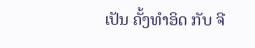ເປັນ ຄັ້ງທຳອິດ ກັບ ຈີ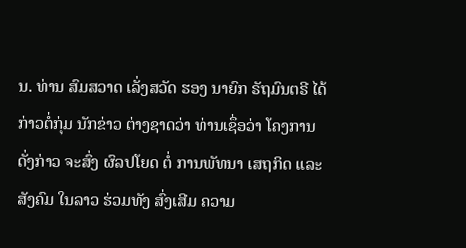ນ. ທ່ານ ສົມສວາດ ເລັ່ງສວັດ ຮອງ ນາຍົກ ຣັຖມົນຕຣີ ໄດ້ ກ່າວຕໍ່ກຸ່ມ ນັກຂ່າວ ຕ່າງຊາດວ່າ ທ່ານເຊຶ່ອວ່າ ໂຄງການ ດັ່ງກ່າວ ຈະສົ່ງ ຜົລປໂຍດ ຕໍ່ ການພັທນາ ເສຖກິດ ແລະ ສັງຄົມ ໃນລາວ ຮ່ວມທັງ ສົ່ງເສີມ ຄວາມ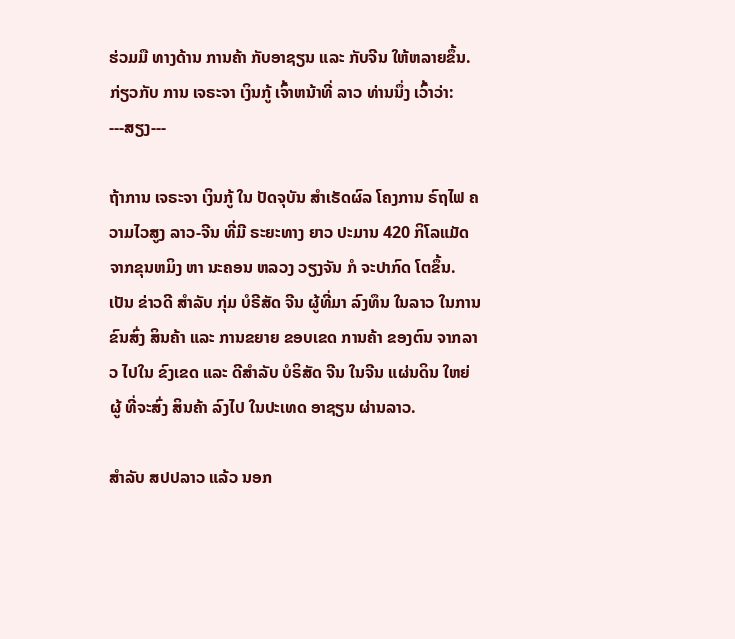ຮ່ວມມື ທາງດ້ານ ການຄ້າ ກັບອາຊຽນ ແລະ ກັບຈີນ ໃຫ້ຫລາຍຂຶ້ນ. ກ່ຽວກັບ ການ ເຈຣະຈາ ເງິນກູ້ ເຈົ້າຫນ້າທີ່ ລາວ ທ່ານນຶ່ງ ເວົ້າວ່າ: ---ສຽງ---

ຖ້າການ ເຈຣະຈາ ເງິນກູ້ ໃນ ປັດຈຸບັນ ສຳເຣັດຜົລ ໂຄງການ ຣົຖໄຟ ຄວາມໄວສູງ ລາວ-ຈີນ ທີ່ມີ ຣະຍະທາງ ຍາວ ປະມານ 420 ກິໂລແມັດ ຈາກຂຸນຫມິງ ຫາ ນະຄອນ ຫລວງ ວຽງຈັນ ກໍ ຈະປາກົດ ໂຕຂຶ້ນ. ເປັນ ຂ່າວດີ ສຳລັບ ກຸ່ມ ບໍຣີສັດ ຈີນ ຜູ້ທີ່ມາ ລົງທຶນ ໃນລາວ ໃນການ ຂົນສົ່ງ ສິນຄ້າ ແລະ ການຂຍາຍ ຂອບເຂດ ການຄ້າ ຂອງຕົນ ຈາກລາວ ໄປໃນ ຂົງເຂດ ແລະ ດີສຳລັບ ບໍຣິສັດ ຈີນ ໃນຈີນ ແຜ່ນດິນ ໃຫຍ່ ຜູ້ ທີ່ຈະສົ່ງ ສິນຄ້າ ລົງໄປ ໃນປະເທດ ອາຊຽນ ຜ່ານລາວ.

ສຳລັບ ສປປລາວ ແລ້ວ ນອກ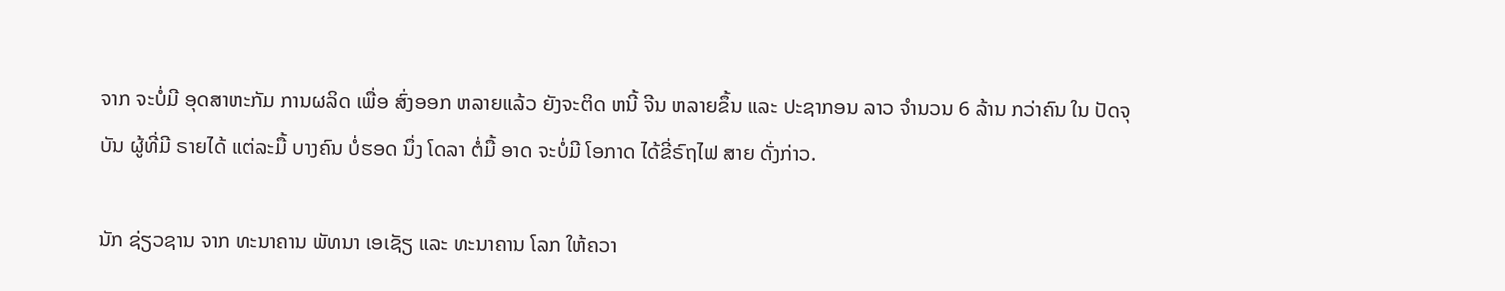ຈາກ ຈະບໍ່ມີ ອຸດສາຫະກັມ ການຜລິດ ເພື່ອ ສົ່ງອອກ ຫລາຍແລ້ວ ຍັງຈະຕິດ ຫນີ້ ຈີນ ຫລາຍຂຶ້ນ ແລະ ປະຊາກອນ ລາວ ຈຳນວນ 6 ລ້ານ ກວ່າຄົນ ໃນ ປັດຈຸບັນ ຜູ້ທີ່ມີ ຣາຍໄດ້ ແຕ່ລະມື້ ບາງຄົນ ບໍ່ຮອດ ນຶ່ງ ໂດລາ ຕໍ່ມື້ ອາດ ຈະບໍ່ມີ ໂອກາດ ໄດ້ຂີ່ຣົຖໄຟ ສາຍ ດັ່ງກ່າວ.

ນັກ ຊ່ຽວຊານ ຈາກ ທະນາຄານ ພັທນາ ເອເຊັຽ ແລະ ທະນາຄານ ໂລກ ໃຫ້ຄວາ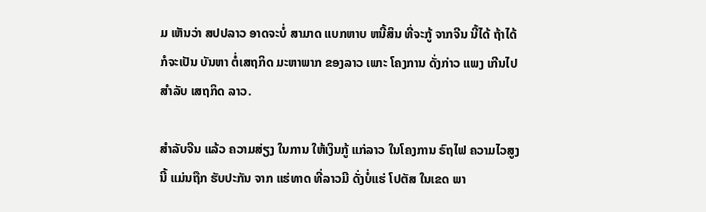ມ ເຫັນວ່າ ສປປລາວ ອາດຈະບໍ່ ສາມາດ ແບກຫາບ ຫນີ້ສິນ ທີ່ຈະກູ້ ຈາກຈີນ ນີ້ໄດ້ ຖ້າໄດ້ ກໍຈະເປັນ ບັນຫາ ຕໍ່ເສຖກິດ ມະຫາພາກ ຂອງລາວ ເພາະ ໂຄງການ ດັ່ງກ່າວ ແພງ ເກີນໄປ ສຳລັບ ເສຖກິດ ລາວ.

ສຳລັບຈີນ ແລ້ວ ຄວາມສ່ຽງ ໃນການ ໃຫ້ເງິນກູ້ ແກ່ລາວ ໃນໂຄງການ ຣົຖໄຟ ຄວາມໄວສູງ ນີ້ ແມ່ນຖືກ ຮັບປະກັນ ຈາກ ແຮ່ທາດ ທີ່ລາວມີ ດັ່ງບໍ່ແຮ່ ໂປຕັສ ໃນເຂດ ພາ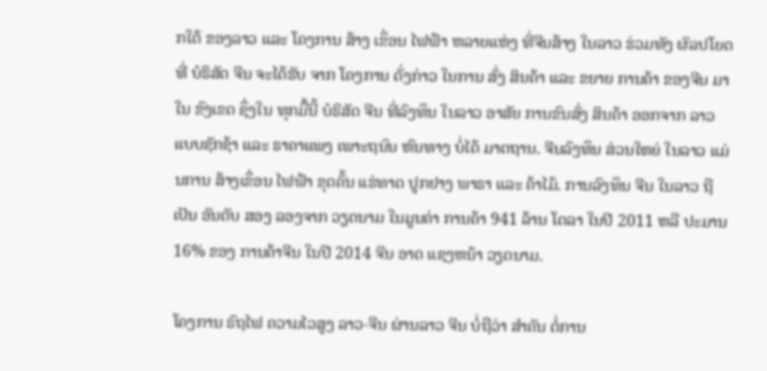ກໃຕ້ ຂອງລາວ ແລະ ໂຄງການ ສ້າງ ເຂຶ່ອນ ໄຟຟ້າ ຫລາຍແຫ່ງ ທີ່ຈີນສ້າງ ໃນລາວ ຮ່ວມທັງ ຜົລປໂຍດ ທີ່ ບໍຣິສັດ ຈີນ ຈະໄດ້ຮັບ ຈາກ ໂຄງການ ດັ່ງກ່າວ ໃນການ ສົ່ງ ສິນຄ້າ ແລະ ຂຍາຍ ການຄ້າ ຂອງຈີນ ມາໃນ ຂົງເຂດ ຊຶ່ງໃນ ທຸກມື້ນີ້ ບໍຣິສັດ ຈີນ ທີ່ລົງທຶນ ໃນລາວ ອາສັຍ ການຂົນສົ່ງ ສິນຄ້າ ອອກຈາກ ລາວ ແບບຊັກຊ້າ ແລະ ຣາຄາແພງ ເພາະຖນົນ ຫົນທາງ ບໍ່ໄດ້ ມາຕຖານ. ຈີນລົງທຶນ ສ່ວນໃຫຍ່ ໃນລາວ ແມ່ນການ ສ້າງເຂຶ່ອນ ໄຟຟ້າ ຂຸດຄົ້ນ ແຮ່ທາດ ປູກຢາງ ພາຣາ ແລະ ຄ້າໄມ້. ການລົງທຶນ ຈີນ ໃນລາວ ຖືເປັນ ອັນດັບ ສອງ ລອງຈາກ ວຽດນາມ ໃນມູນຄ່າ ການຄ້າ 941 ລ້ານ ໂດລາ ໃນປີ 2011 ຫລື ປະມານ 16% ຂອງ ການຄ້າຈີນ ໃນປີ 2014 ຈີນ ອາດ ແຊງຫນ້າ ວຽດນາມ.

ໂຄງການ ຣົຖໄຟ ຄວາມໄວສູງ ລາວ-ຈີນ ຜ່ານລາວ ຈີນ ບໍ່ຖືວ່າ ສຳຄັນ ຕໍ່ການ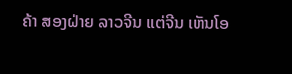ຄ້າ ສອງຝ່າຍ ລາວຈີນ ແຕ່ຈີນ ເຫັນໂອ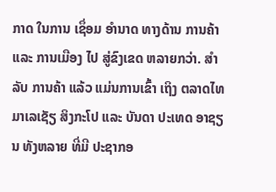ກາດ ໃນການ ເຊຶ່ອມ ອຳນາດ ທາງດ້ານ ການຄ້າ ແລະ ການເມືອງ ໄປ ສູ່ຂົງເຂດ ຫລາຍກວ່າ. ສຳລັບ ການຄ້າ ແລ້ວ ແມ່ນການເຂົ້າ ເຖິງ ຕລາດໄທ ມາເລເຊັຽ ສິງກະໂປ ແລະ ບັນດາ ປະເທດ ອາຊຽນ ທັງຫລາຍ ທີ່ມີ ປະຊາກອ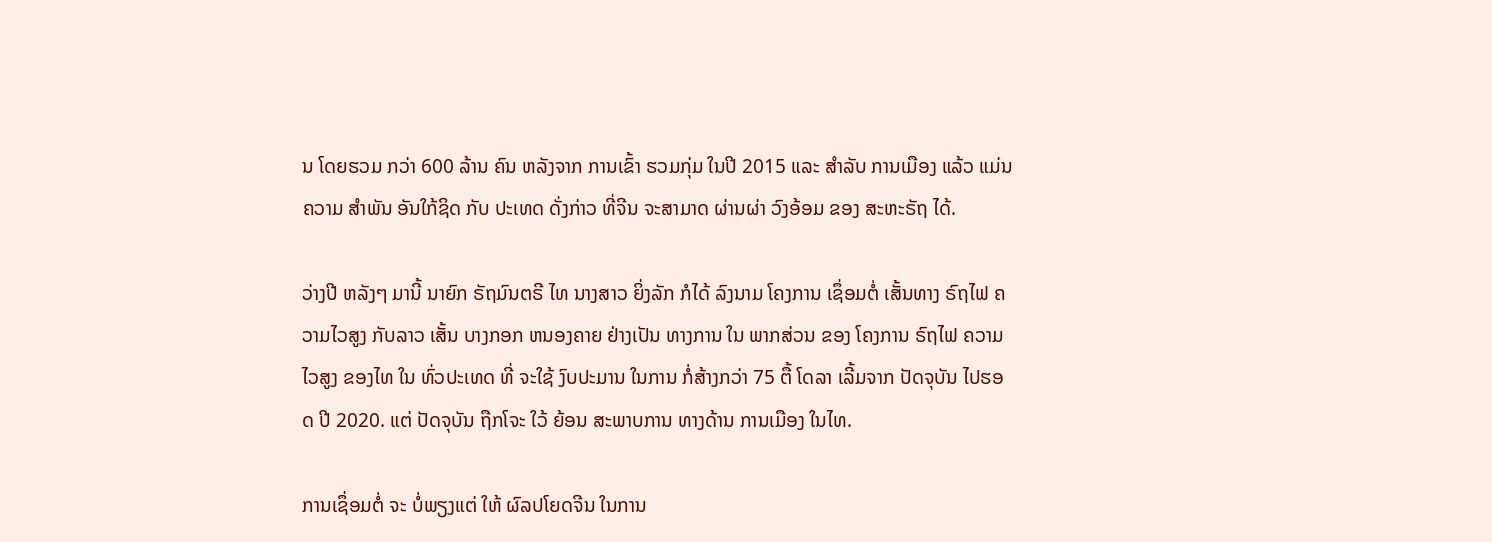ນ ໂດຍຮວມ ກວ່າ 600 ລ້ານ ຄົນ ຫລັງຈາກ ການເຂົ້າ ຮວມກຸ່ມ ໃນປີ 2015 ແລະ ສຳລັບ ການເມືອງ ແລ້ວ ແມ່ນຄວາມ ສຳພັນ ອັນໃກ້ຊິດ ກັບ ປະເທດ ດັ່ງກ່າວ ທີ່ຈີນ ຈະສາມາດ ຜ່ານຜ່າ ວົງອ້ອມ ຂອງ ສະຫະຣັຖ ໄດ້.

ວ່າງປີ ຫລັງໆ ມານີ້ ນາຍົກ ຣັຖມົນຕຣີ ໄທ ນາງສາວ ຍິ່ງລັກ ກໍໄດ້ ລົງນາມ ໂຄງການ ເຊຶ່ອມຕໍ່ ເສັ້ນທາງ ຣົຖໄຟ ຄວາມໄວສູງ ກັບລາວ ເສັ້ນ ບາງກອກ ຫນອງຄາຍ ຢ່າງເປັນ ທາງການ ໃນ ພາກສ່ວນ ຂອງ ໂຄງການ ຣົຖໄຟ ຄວາມໄວສູງ ຂອງໄທ ໃນ ທົ່ວປະເທດ ທີ່ ຈະໃຊ້ ງົບປະມານ ໃນການ ກໍ່ສ້າງກວ່າ 75 ຕື້ ໂດລາ ເລີ້ມຈາກ ປັດຈຸບັນ ໄປຮອດ ປີ 2020. ແຕ່ ປັດຈຸບັນ ຖືກໂຈະ ໃວ້ ຍ້ອນ ສະພາບການ ທາງດ້ານ ການເມືອງ ໃນໄທ.

ການເຊຶ່ອມຕໍ່ ຈະ ບໍ່ພຽງແຕ່ ໃຫ້ ຜົລປໂຍດຈີນ ໃນການ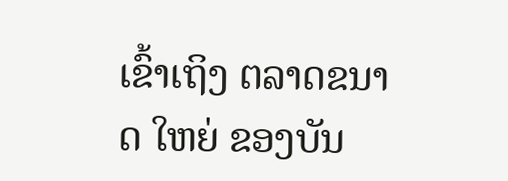ເຂົ້າເຖິງ ຕລາດຂນາດ ໃຫຍ່ ຂອງບັນ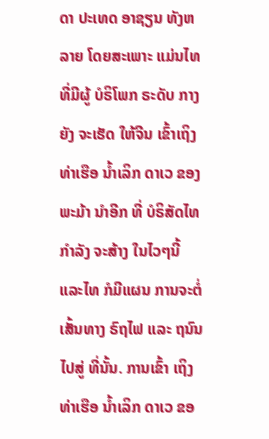ດາ ປະເທດ ອາຊຽນ ທັງຫລາຍ ໂດຍສະເພາະ ແມ່ນໄທ ທີ່ມີຜູ້ ບໍຣິໂພກ ຣະດັບ ກາງ ຍັງ ຈະເຮັດ ໃຫ້ຈີນ ເຂົ້າເຖິງ ທ່າເຮືອ ນ້ຳເລິກ ດາເວ ຂອງ ພະມ້າ ນຳອີກ ທີ່ ບໍຣິສັດໄທ ກຳລັງ ຈະສ້າງ ໃນໄວໆນີ້ ແລະໄທ ກໍມີແຜນ ການຈະຕໍ່ ເສັ້ນທາງ ຣົຖໄຟ ແລະ ຖນົນ ໄປສູ່ ທີ່ນັ້ນ. ການເຂົ້າ ເຖິງທ່າເຮືອ ນ້ຳເລິກ ດາເວ ຂອ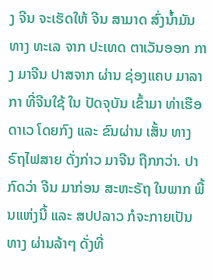ງ ຈີນ ຈະເຮັດໃຫ້ ຈີນ ສາມາດ ສົ່ງນ້ຳມັນ ທາງ ທະເລ ຈາກ ປະເທດ ຕາເວັນອອກ ກາງ ມາຈີນ ປາສຈາກ ຜ່ານ ຊ່ອງແຄບ ມາລາກາ ທີ່ຈີນໃຊ້ ໃນ ປັດຈຸບັນ ເຂົ້າມາ ທ່າເຮືອ ດາເວ ໂດຍກົງ ແລະ ຂົນຜ່ານ ເສັ້ນ ທາງ ຣົຖໄຟສາຍ ດັ່ງກ່າວ ມາຈີນ ຖືກກວ່າ. ປາກົດວ່າ ຈີນ ມາກ່ອນ ສະຫະຣັຖ ໃນພາກ ພື້ນແຫ່ງນີ້ ແລະ ສປປລາວ ກໍຈະກາຍເປັນ ທາງ ຜ່ານລ້າໆ ດັ່ງທີ່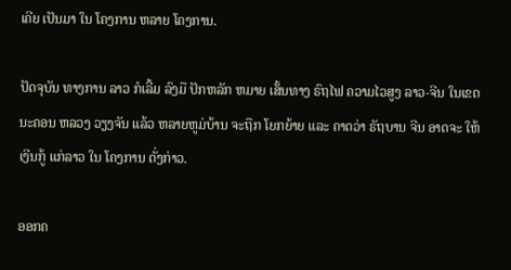ເຄີຍ ເປັນມາ ໃນ ໂຄງການ ຫລາຍ ໂຄງການ.

ປັດຈຸບັນ ທາງການ ລາວ ກໍເລີ້ມ ລົງມື ປັກຫລັກ ຫມາຍ ເສັ້ນທາງ ຣົຖໄຟ ຄວາມໄວສູງ ລາວ-ຈີນ ໃນເຂດ ນະຄອນ ຫລວງ ວຽງຈັນ ແລ້ວ ຫລາຍຫູມ່ບ້ານ ຈະຖືກ ໂຍກຍ້າຍ ແລະ ຄາດວ່າ ຣັຖບານ ຈີນ ອາດຈະ ໃຫ້ເງີນກູ້ ແກ່ລາວ ໃນ ໂຄງການ ດັ່ງກ່າວ.

ອອກຄ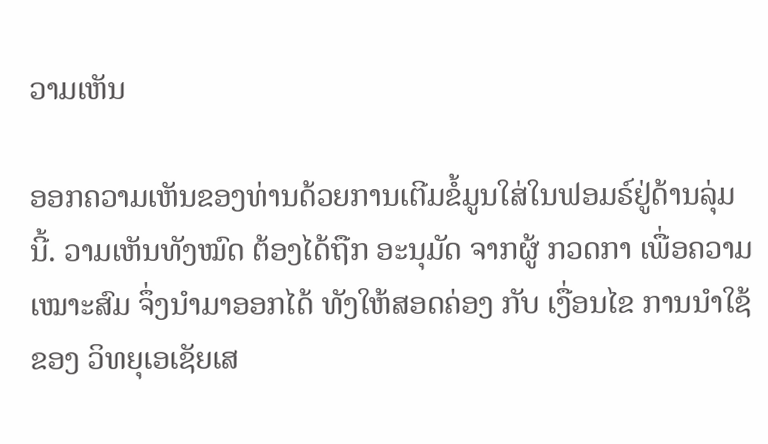ວາມເຫັນ

ອອກຄວາມເຫັນຂອງທ່ານດ້ວຍການເຕີມຂໍ້ມູນໃສ່ໃນຟອມຣ໌ຢູ່ດ້ານລຸ່ມນີ້. ວາມເຫັນທັງໝົດ ຕ້ອງໄດ້ຖືກ ອະນຸມັດ ຈາກຜູ້ ກວດກາ ເພື່ອຄວາມເໝາະສົມ ຈຶ່ງນໍາມາອອກໄດ້ ທັງໃຫ້ສອດຄ່ອງ ກັບ ເງື່ອນໄຂ ການນຳໃຊ້ ຂອງ ວິທຍຸເອເຊັຍເສ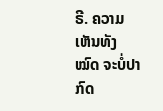ຣີ. ຄວາມເຫັນທັງໝົດ ຈະບໍ່ປາກົດ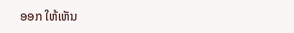ອອກ ໃຫ້ເຫັນ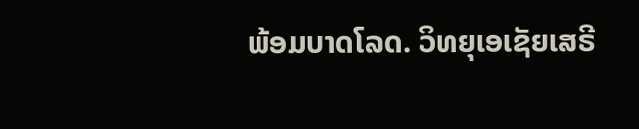ພ້ອມບາດໂລດ. ວິທຍຸເອເຊັຍເສຣີ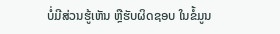ບໍ່ມີສ່ວນຮູ້ເຫັນ ຫຼືຮັບຜິດຊອບ ໃນຂໍ້ມູນ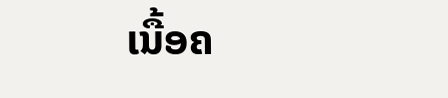ເນື້ອຄ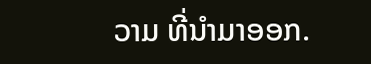ວາມ ທີ່ນໍາມາອອກ.